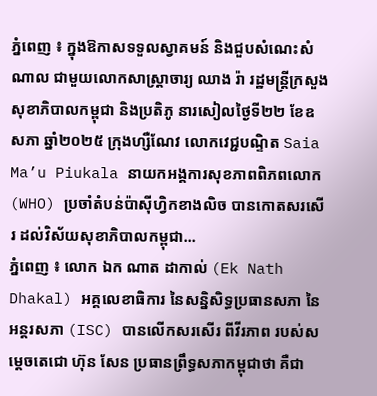ភ្នំពេញ ៖ ក្នុងឱកាសទទួលស្វាគមន៍ និងជួបសំណេះសំណាល ជាមួយលោកសាស្រ្តាចារ្យ ឈាង រ៉ា រដ្ឋមន្រ្តីក្រសួងសុខាភិបាលកម្ពុជា និងប្រតិភូ នារសៀលថ្ងៃទី២២ ខែឧសភា ឆ្នាំ២០២៥ ក្រុងហ្សឺណែវ លោកវេជ្ជបណ្ទិត Saia Ma’u Piukala នាយកអង្គការសុខភាពពិភពលោក (WHO) ប្រចាំតំបន់ប៉ាស៊ីហ្វិកខាងលិច បានកោតសរសើរ ដល់វិស័យសុខាភិបាលកម្ពុជា...
ភ្នំពេញ ៖ លោក ឯក ណាត ដាកាល់ (Ek Nath Dhakal) អគ្គលេខាធិការ នៃសន្និសិទ្ធប្រធានសភា នៃអន្តរសភា (ISC) បានលើកសរសើរ ពីវីរភាព របស់សម្តេចតេជោ ហ៊ុន សែន ប្រធានព្រឹទ្ធសភាកម្ពុជាថា គឺជា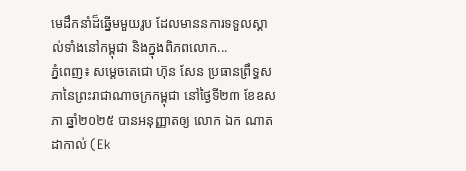មេដឹកនាំដ៏ឆ្នើមមួយរូប ដែលមាននការទទួលស្គាល់ទាំងនៅកម្ពុជា និងក្នុងពិភពលោក...
ភ្នំពេញ៖ សម្តេចតេជោ ហ៊ុន សែន ប្រធានព្រឹទ្ធសភានៃព្រះរាជាណាចក្រកម្ពុជា នៅថ្ងៃទី២៣ ខែឧសភា ឆ្នាំ២០២៥ បានអនុញ្ញាតឲ្យ លោក ឯក ណាត ដាកាល់ (Ek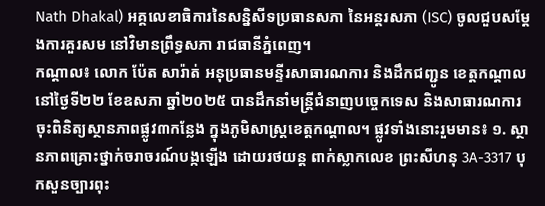Nath Dhakal) អគ្គលេខាធិការនៃសន្និសីទប្រធានសភា នៃអន្តរសភា (ISC) ចូលជួបសម្តែងការគួរសម នៅវិមានព្រឹទ្ធសភា រាជធានីភ្នំពេញ។
កណ្ដាល៖ លោក ប៉ែត សារ៉ាត់ អនុប្រធានមន្ទីរសាធារណការ និងដឹកជញ្ជូន ខេត្តកណ្តាល នៅថ្ងៃទី២២ ខែឧសភា ឆ្នាំ២០២៥ បានដឹកនាំមន្ត្រីជំនាញបច្ចេកទេស និងសាធារណការចុះពិនិត្យស្ថានភាពផ្លូវ៣កន្លែង ក្នុងភូមិសាស្រ្តខេត្តកណ្ដាល។ ផ្លូវទាំងនោះរួមមាន៖ ១. ស្ថានភាពគ្រោះថ្នាក់ចរាចរណ៍បង្កឡើង ដោយរថយន្ត ពាក់ស្លាកលេខ ព្រះសីហនុ 3A-3317 បុកសួនច្បារពុះ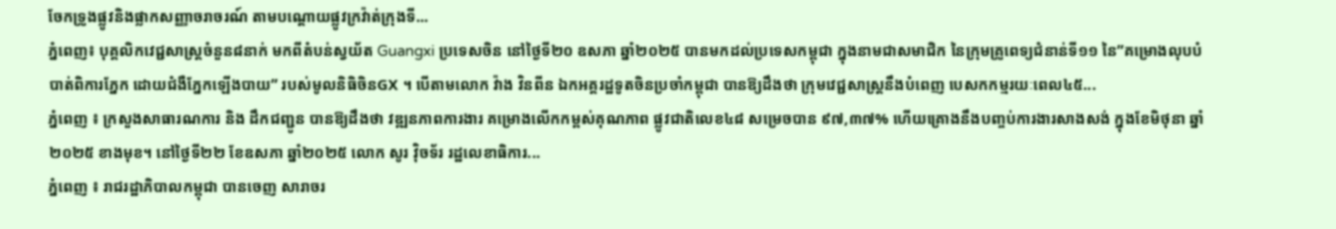ចែកទ្រូងផ្លូវនិងផ្លាកសញ្ញាចរាចរណ៍ តាមបណ្ដោយផ្លូវក្រវ៉ាត់ក្រុងទី...
ភ្នំពេញ៖ បុគ្គលិកវេជ្ជសាស្រ្តចំនួន៨នាក់ មកពីតំបន់ស្វយ័ត Guangxi ប្រទេសចិន នៅថ្ងៃទី២០ ឧសភា ឆ្នាំ២០២៥ បានមកដល់ប្រទេសកម្ពុជា ក្នុងនាមជាសមាជិក នៃក្រុមគ្រូពេទ្យជំនាន់ទី១១ នៃ”គម្រោងលុបបំបាត់ពិការភ្នែក ដោយជំងឺភ្នែកឡើងបាយ” របស់មូលនិធិចិនGX ។ បើតាមលោក វ៉ាង វិនពីន ឯកអគ្គរដ្ឋទូតចិនប្រចាំកម្ពុជា បានឱ្យដឹងថា ក្រុមវេជ្ជសាស្រ្តនឹងបំពេញ បេសកកម្មរយៈពេល៤៥...
ភ្នំពេញ ៖ ក្រសួងសាធារណការ និង ដឹកជញ្ជូន បានឱ្យដឹងថា វឌ្ឍនភាពការងារ គម្រោងលើកកម្ពស់គុណភាព ផ្លូវជាតិលេខ៤៨ សម្រេចបាន ៩៧,៣៧% ហើយគ្រោងនឹងបញ្ចប់ការងារសាងសង់ ក្នុងខែមិថុនា ឆ្នាំ២០២៥ ខាងមុខ។ នៅថ្ងៃទី២២ ខែឧសភា ឆ្នាំ២០២៥ លោក សូរ វ៉ិចទ័រ រដ្ឋលេខាធិការ...
ភ្នំពេញ ៖ រាជរដ្ឋាភិបាលកម្ពុជា បានចេញ សារាចរ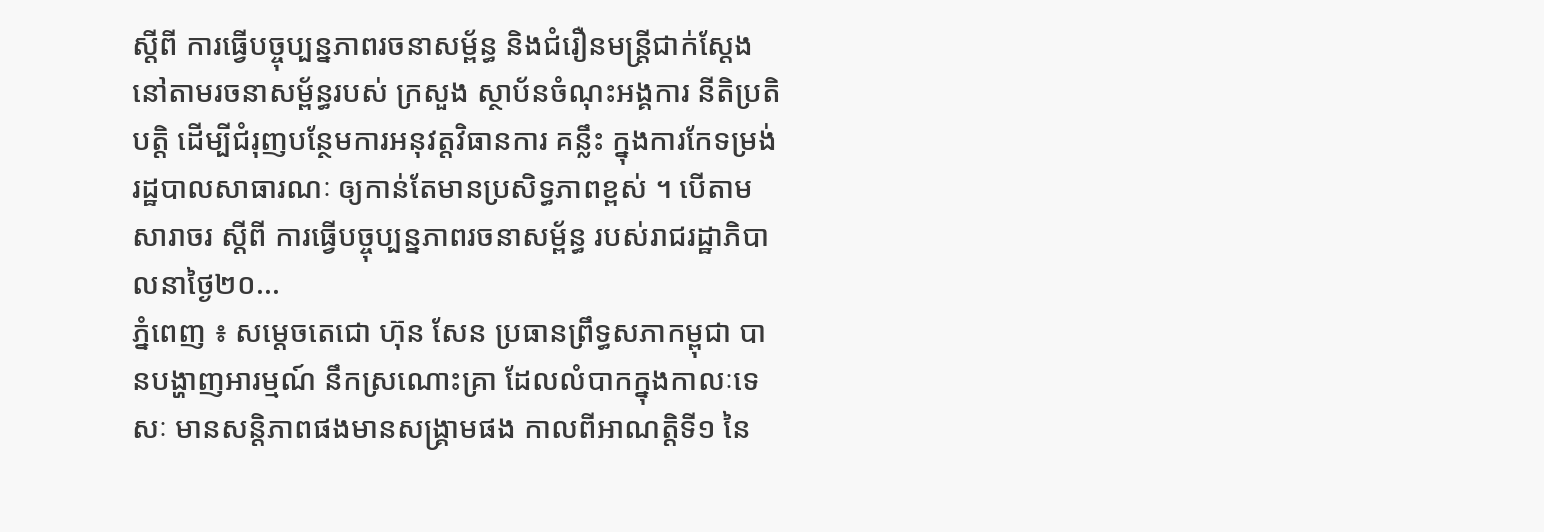ស្តីពី ការធ្វើបច្ចុប្បន្នភាពរចនាសម្ព័ន្ធ និងជំរឿនមន្ត្រីជាក់ស្តែង នៅតាមរចនាសម្ព័ន្ធរបស់ ក្រសួង ស្ថាប័នចំណុះអង្គការ នីតិប្រតិបត្តិ ដើម្បីជំរុញបន្ថែមការអនុវត្តវិធានការ គន្លឹះ ក្នុងការកែទម្រង់រដ្ឋបាលសាធារណៈ ឲ្យកាន់តែមានប្រសិទ្ធភាពខ្ពស់ ។ បើតាម សារាចរ ស្តីពី ការធ្វើបច្ចុប្បន្នភាពរចនាសម្ព័ន្ធ របស់រាជរដ្ឋាភិបាលនាថ្ងៃ២០...
ភ្នំពេញ ៖ សម្តេចតេជោ ហ៊ុន សែន ប្រធានព្រឹទ្ធសភាកម្ពុជា បានបង្ហាញអារម្មណ៍ នឹកស្រណោះគ្រា ដែលលំបាកក្នុងកាលៈទេសៈ មានសន្តិភាពផងមានសង្គ្រាមផង កាលពីអាណត្តិទី១ នៃ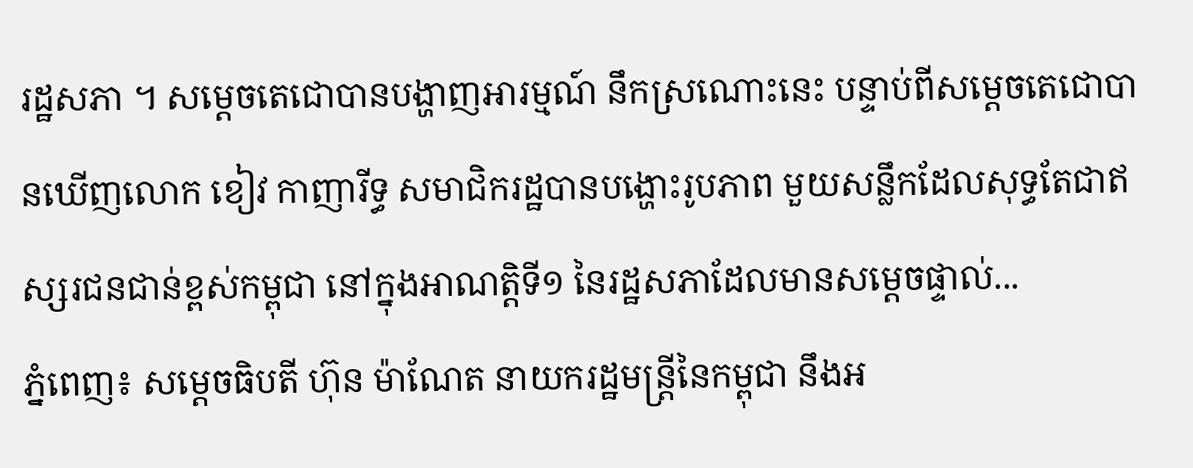រដ្ឋសភា ។ សម្តេចតេជោបានបង្ហាញអារម្មណ៍ នឹកស្រណោះនេះ បន្ទាប់ពីសម្តេចតេជោបានឃើញលោក ខៀវ កាញារីទ្ធ សមាជិករដ្ឋបានបង្ហោះរូបភាព មួយសន្លឹកដែលសុទ្ធតែជាឥស្សរជនជាន់ខ្ពស់កម្ពុជា នៅក្នុងអាណត្តិទី១ នៃរដ្ឋសភាដែលមានសម្តេចផ្ទាល់...
ភ្នំពេញ៖ សម្តេចធិបតី ហ៊ុន ម៉ាណែត នាយករដ្ឋមន្ត្រីនៃកម្ពុជា នឹងអ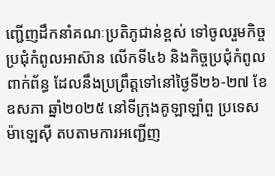ញ្ជើញដឹកនាំគណៈប្រតិភូជាន់ខ្ពស់ ទៅចូលរួមកិច្ចប្រជុំកំពូលអាស៊ាន លើកទី៤៦ និងកិច្ចប្រជុំកំពូលពាក់ព័ន្ធ ដែលនឹងប្រព្រឹត្តទៅនៅថ្ងៃទី២៦-២៧ ខែឧសភា ឆ្នាំ២០២៥ នៅទីក្រុងគូឡាឡាំពួ ប្រទេសម៉ាឡេស៊ី តបតាមការអញ្ជើញ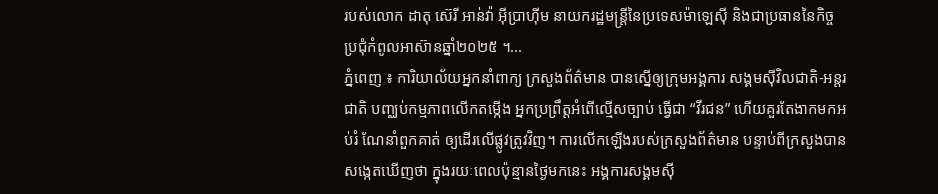របស់លោក ដាតុ ស៊េរី អាន់វ៉ា អ៊ីប្រាហ៊ីម នាយករដ្ឋមន្ត្រីនៃប្រទេសម៉ាឡេស៊ី និងជាប្រធាននៃកិច្ចប្រជុំកំពូលអាស៊ានឆ្នាំ២០២៥ ។...
ភ្នំពេញ ៖ ការិយាល័យអ្នកនាំពាក្យ ក្រសួងព័ត៌មាន បានស្នើឲ្យក្រុមអង្គការ សង្គមស៊ីវិលជាតិ-អន្តរជាតិ បញ្ឈប់កម្មភាពលើកតម្កើង អ្នកប្រព្រឹត្តអំពើល្មើសច្បាប់ ធ្វើជា “វីរជន” ហើយគួរតែងាកមកអប់រំ ណែនាំពួកគាត់ ឲ្យដើរលើផ្លូវត្រូវវិញ។ ការលើកឡើងរបស់ក្រសួងព័ត៌មាន បន្ទាប់ពីក្រសួងបានសង្កេតឃើញថា ក្នុងរយៈពេលប៉ុន្មានថ្ងៃមកនេះ អង្គការសង្គមស៊ី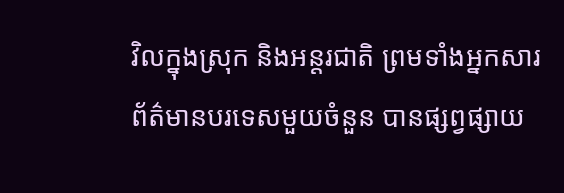វិលក្នុងស្រុក និងអន្តរជាតិ ព្រមទាំងអ្នកសារព័ត៌មានបរទេសមួយចំនួន បានផ្សព្វផ្សាយ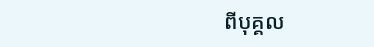ពីបុគ្គល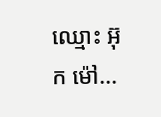ឈ្មោះ អ៊ុក ម៉ៅ...